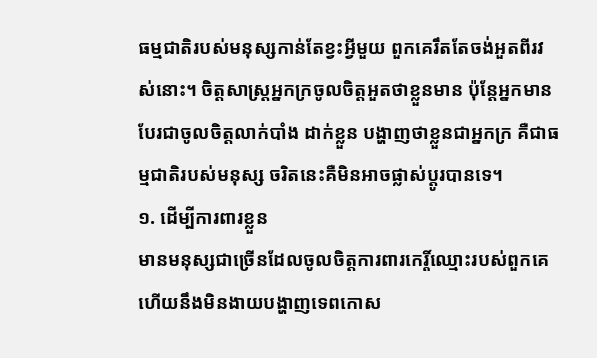ធម្មជាតិរបស់មនុស្សកាន់តែខ្វះអ្វីមួយ ពួកគេរឹតតែចង់អួតពីរវស់នោះ។ ចិត្តសាស្ត្រអ្នកក្រចូលចិត្តអួតថាខ្លួនមាន ប៉ុន្តែអ្នកមាន បែរជាចូលចិត្តលាក់បាំង ដាក់ខ្លួន បង្ហាញថាខ្លួនជាអ្នកក្រ គឺជាធម្មជាតិរបស់មនុស្ស ចរិតនេះគឺមិនអាចផ្លាស់ប្តូរបានទេ។
១. ដើម្បីការពារខ្លួន
មានមនុស្សជាច្រើនដែលចូលចិត្តការពារកេរ្តិ៍ឈ្មោះរបស់ពួកគេ ហើយនឹងមិនងាយបង្ហាញទេពកោស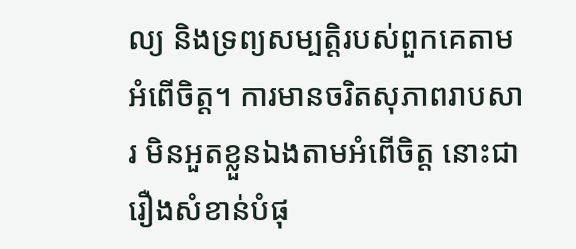ល្យ និងទ្រព្យសម្បត្តិរបស់ពួកគេតាមអំពើចិត្ត។ ការមានចរិតសុភាពរាបសារ មិនអួតខ្លួនឯងតាមអំពើចិត្ត នោះជារឿងសំខាន់បំផុ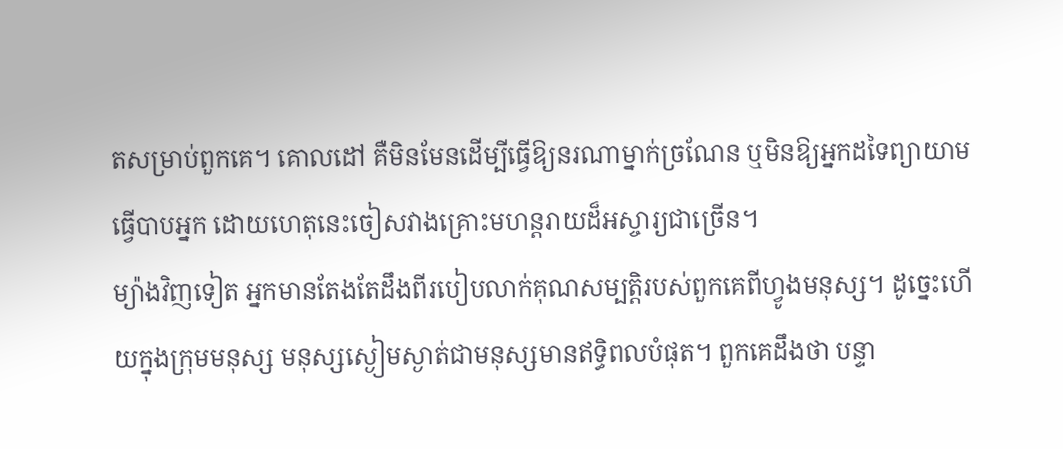តសម្រាប់ពួកគេ។ គោលដៅ គឺមិនមែនដើម្បីធ្វើឱ្យនរណាម្នាក់ច្រណែន ឬមិនឱ្យអ្នកដទៃព្យាយាមធ្វើបាបអ្នក ដោយហេតុនេះចៀសវាងគ្រោះមហន្តរាយដ៏អស្ចារ្យជាច្រើន។
ម្យ៉ាងវិញទៀត អ្នកមានតែងតែដឹងពីរបៀបលាក់គុណសម្បត្តិរបស់ពួកគេពីហ្វូងមនុស្ស។ ដូច្នេះហើយក្នុងក្រុមមនុស្ស មនុស្សស្ងៀមស្ងាត់ជាមនុស្សមានឥទ្ធិពលបំផុត។ ពួកគេដឹងថា បន្ទា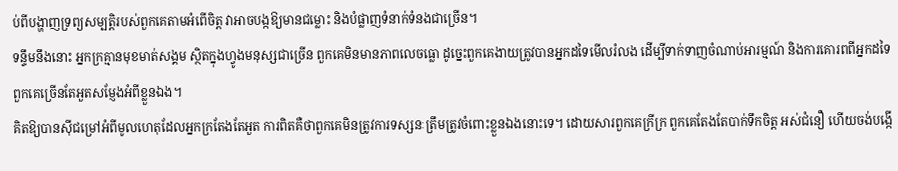ប់ពីបង្ហាញទ្រព្យសម្បត្តិរបស់ពួកគេតាមអំពើចិត្ត វាអាចបង្កឱ្យមានជម្លោះ និងបំផ្លាញទំនាក់ទំនងជាច្រើន។
ទន្ទឹមនឹងនោះ អ្នកក្រគ្មានមុខមាត់សង្គម ស្ថិតក្នុងហ្វូងមនុស្សជាច្រើន ពួកគេមិនមានភាពលេចធ្លោ ដូច្នេះពួកគេងាយត្រូវបានអ្នកដទៃមើលរំលង ដើម្បីទាក់ទាញចំណាប់អារម្មណ៍ និងការគោរពពីអ្នកដទៃ ពួកគេច្រើនតែអួតសម្ញែងអំពីខ្លួនឯង។
គិតឱ្យបានស៊ីជម្រៅអំពីមូលហេតុដែលអ្នកក្រតែងតែអួត ការពិតគឺថាពួកគេមិនត្រូវការទស្សនៈត្រឹមត្រូវចំពោះខ្លួនឯងនោះទេ។ ដោយសារពួកគេក្រីក្រ ពួកគេតែងតែបាក់ទឹកចិត្ត អស់ជំនឿ ហើយចង់បង្កើ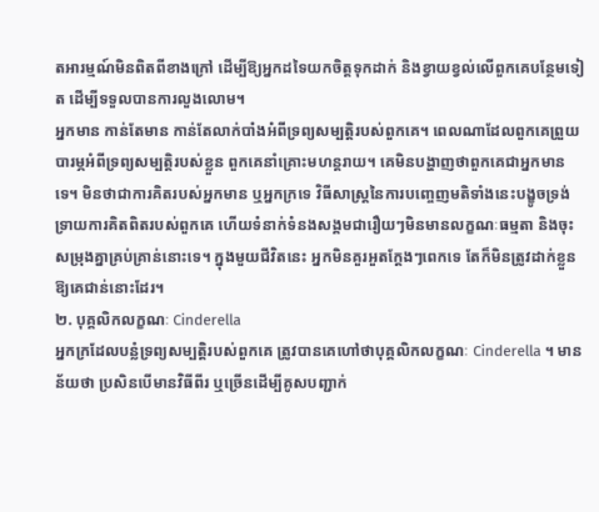តអារម្មណ៍មិនពិតពីខាងក្រៅ ដើម្បីឱ្យអ្នកដទៃយកចិត្តទុកដាក់ និងខ្វាយខ្វល់លើពួកគេបន្ថែមទៀត ដើម្បីទទួលបានការលួងលោម។
អ្នកមាន កាន់តែមាន កាន់តែលាក់បាំងអំពីទ្រព្យសម្បត្តិរបស់ពួកគេ។ ពេលណាដែលពួកគេព្រួយបារម្ភអំពីទ្រព្យសម្បត្តិរបស់ខ្លួន ពួកគេនាំគ្រោះមហន្តរាយ។ គេមិនបង្ហាញថាពួកគេជាអ្នកមានទេ។ មិនថាជាការគិតរបស់អ្នកមាន ឬអ្នកក្រទេ វិធីសាស្ត្រនៃការបញ្ចេញមតិទាំងនេះបង្ខូចទ្រង់ទ្រាយការគិតពិតរបស់ពួកគេ ហើយទំនាក់ទំនងសង្គមជារឿយៗមិនមានលក្ខណៈធម្មតា និងចុះសម្រុងគ្នាគ្រប់គ្រាន់នោះទេ។ ក្នុងមួយជីវិតនេះ អ្នកមិនគួរអួតក្ដែងៗពេកទេ តែក៏មិនត្រូវដាក់ខ្លួន ឱ្យគេជាន់នោះដែរ។
២. បុគ្គលិកលក្ខណៈ Cinderella
អ្នកក្រដែលបន្លំទ្រព្យសម្បត្តិរបស់ពួកគេ ត្រូវបានគេហៅថាបុគ្គលិកលក្ខណៈ Cinderella ។ មានន័យថា ប្រសិនបើមានវិធីពីរ ឬច្រើនដើម្បីគូសបញ្ជាក់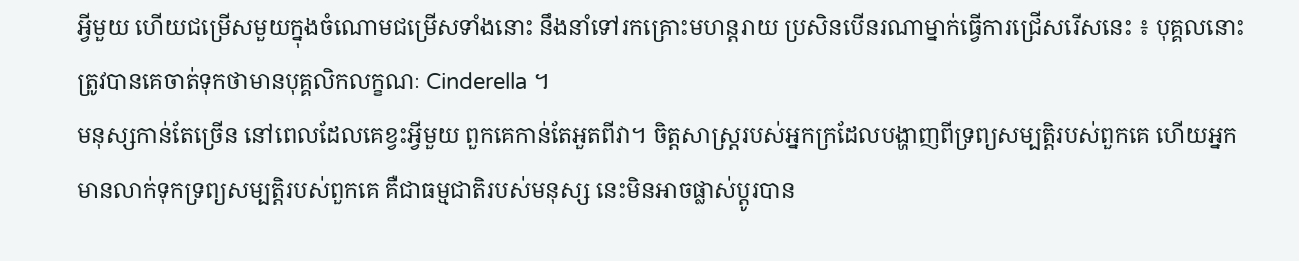អ្វីមួយ ហើយជម្រើសមួយក្នុងចំណោមជម្រើសទាំងនោះ នឹងនាំទៅរកគ្រោះមហន្តរាយ ប្រសិនបើនរណាម្នាក់ធ្វើការជ្រើសរើសនេះ ៖ បុគ្គលនោះត្រូវបានគេចាត់ទុកថាមានបុគ្គលិកលក្ខណៈ Cinderella ។
មនុស្សកាន់តែច្រើន នៅពេលដែលគេខ្វះអ្វីមួយ ពួកគេកាន់តែអួតពីវា។ ចិត្តសាស្ត្ររបស់អ្នកក្រដែលបង្ហាញពីទ្រព្យសម្បត្តិរបស់ពួកគេ ហើយអ្នកមានលាក់ទុកទ្រព្យសម្បត្តិរបស់ពួកគេ គឺជាធម្មជាតិរបស់មនុស្ស នេះមិនអាចផ្លាស់ប្តូរបាន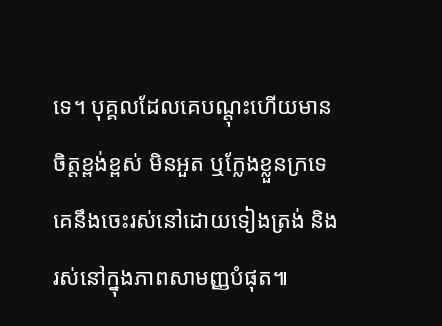ទេ។ បុគ្គលដែលគេបណ្ដុះហើយមានចិត្តខ្ពង់ខ្ពស់ មិនអួត ឬក្លែងខ្លួនក្រទេ គេនឹងចេះរស់នៅដោយទៀងត្រង់ និងរស់នៅក្នុងភាពសាមញ្ញបំផុត៕